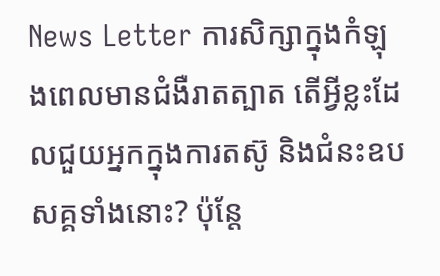News Letter ការសិក្សាក្នុងកំឡុងពេលមានជំងឺរាតត្បាត តើអ្វីខ្លះដែលជួយអ្នកក្នុងការតស៊ូ និងជំនះឧបសគ្គទាំងនោះ? ប៉ុន្តែ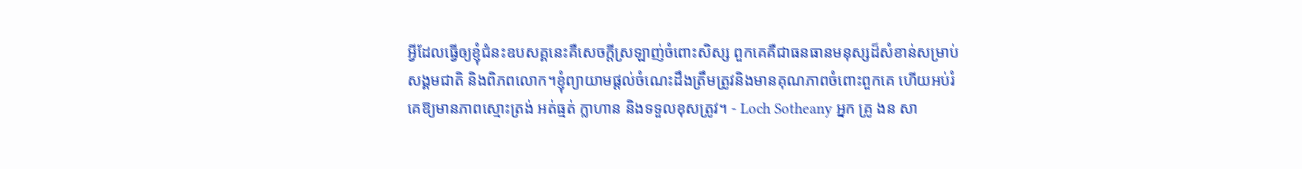អ្វីដែលធ្វើឲ្យខ្ញុំជំនះឧបសគ្គនេះគឺសេចក្តីស្រឡាញ់ចំពោះសិស្ស ពួកគេគឺជាធនធានមនុស្សដ៏សំខាន់សម្រាប់សង្គមជាតិ និងពិភពលោក។ខ្ញុំព្យាយាមផ្ដល់ចំណេះដឹងត្រឹមត្រូវនិងមានគុណភាពចំពោះពួកគេ ហើយអប់រំគេឱ្យមានភាពស្មោះត្រង់ អត់ធ្មត់ ក្លាហាន និងទទួលខុសត្រូវ។ - Loch Sotheany អ្នក គ្រូ ងន សា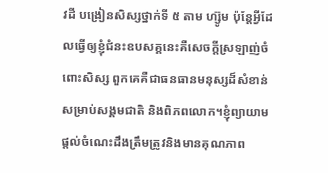វដី បង្រៀនសិស្សថ្នាក់ទី ៥ តាម ហ្ស៊ូម ប៉ុន្តែអ្វីដែលធ្វើឲ្យខ្ញុំជំនះឧបសគ្គនេះគឺសេចក្តីស្រឡាញ់ចំពោះសិស្ស ពួកគេគឺជាធនធានមនុស្សដ៏សំខាន់សម្រាប់សង្គមជាតិ និងពិភពលោក។ខ្ញុំព្យាយាមផ្ដល់ចំណេះដឹងត្រឹមត្រូវនិងមានគុណភាព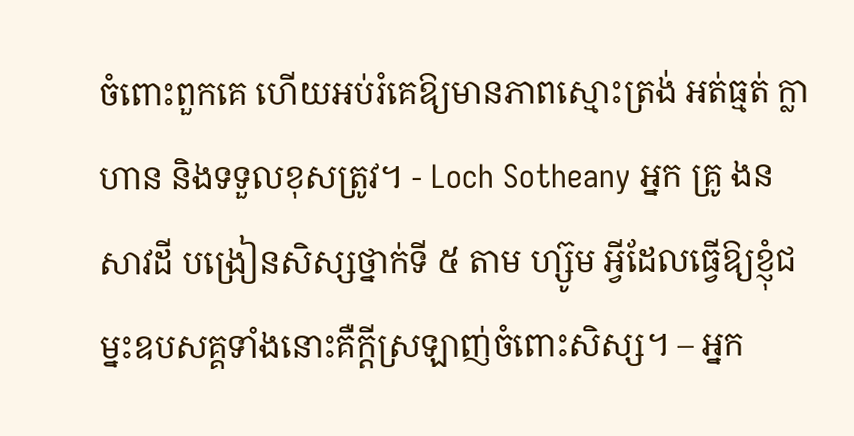ចំពោះពួកគេ ហើយអប់រំគេឱ្យមានភាពស្មោះត្រង់ អត់ធ្មត់ ក្លាហាន និងទទួលខុសត្រូវ។ - Loch Sotheany អ្នក គ្រូ ងន សាវដី បង្រៀនសិស្សថ្នាក់ទី ៥ តាម ហ្ស៊ូម អ្វីដែលធ្វើឱ្យខ្ញុំជម្នះឧបសគ្គទាំងនោះគឺក្តីស្រឡាញ់ចំពោះសិស្ស។ – អ្នក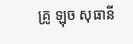គ្រូ ឡុច សុធានី